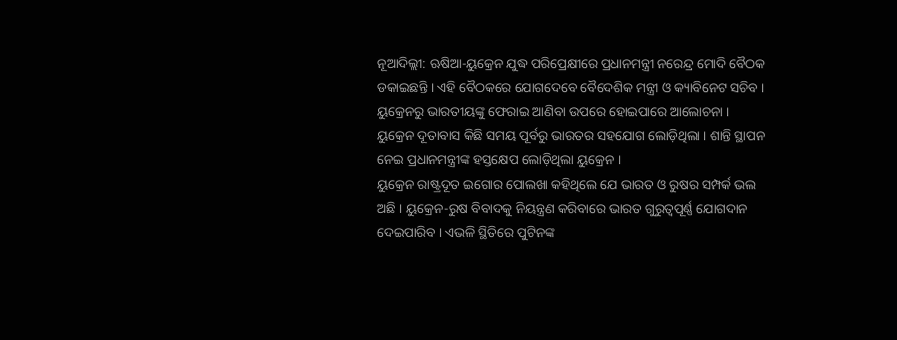ନୂଆଦିଲ୍ଲୀ: ଋଷିଆ-ୟୁକ୍ରେନ ଯୁଦ୍ଧ ପରିପ୍ରେକ୍ଷୀରେ ପ୍ରଧାନମନ୍ତ୍ରୀ ନରେନ୍ଦ୍ର ମୋଦି ବୈଠକ ଡକାଇଛନ୍ତି । ଏହି ବୈଠକରେ ଯୋଗଦେବେ ବୈଦେଶିକ ମନ୍ତ୍ରୀ ଓ କ୍ୟାବିନେଟ ସଚିବ । ୟୁକ୍ରେନରୁ ଭାରତୀୟଙ୍କୁ ଫେରାଇ ଆଣିବା ଉପରେ ହୋଇପାରେ ଆଲୋଚନା । ୟୁକ୍ରେନ ଦୂତାବାସ କିଛି ସମୟ ପୂର୍ବରୁ ଭାରତର ସହଯୋଗ ଲୋଡ଼ିଥିଲା । ଶାନ୍ତି ସ୍ଥାପନ ନେଇ ପ୍ରଧାନମନ୍ତ୍ରୀଙ୍କ ହସ୍ତକ୍ଷେପ ଲୋଡ଼ିଥିଲା ୟୁକ୍ରେନ ।
ୟୁକ୍ରେନ ରାଷ୍ଟ୍ରଦୂତ ଇଗୋର ପୋଲଖା କହିଥିଲେ ଯେ ଭାରତ ଓ ରୁଷର ସମ୍ପର୍କ ଭଲ ଅଛି । ୟୁକ୍ରେନ-ରୁଷ ବିବାଦକୁ ନିୟନ୍ତ୍ରଣ କରିବାରେ ଭାରତ ଗୁରୁତ୍ୱପୂର୍ଣ୍ଣ ଯୋଗଦାନ ଦେଇପାରିବ । ଏଭଳି ସ୍ଥିତିରେ ପୁଟିନଙ୍କ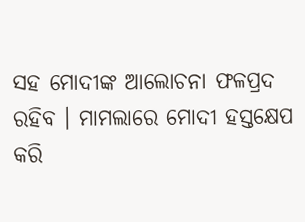ସହ ମୋଦୀଙ୍କ ଆଲୋଚନା ଫଳପ୍ରଦ ରହିବ । ମାମଲାରେ ମୋଦୀ ହସ୍ତକ୍ଷେପ କରି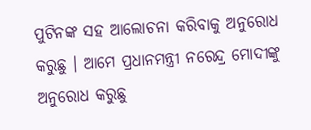ପୁଟିନଙ୍କ ସହ ଆଲୋଚନା କରିବାକୁ ଅନୁରୋଧ କରୁଛୁ । ଆମେ ପ୍ରଧାନମନ୍ତ୍ରୀ ନରେନ୍ଦ୍ର ମୋଦୀଙ୍କୁ ଅନୁରୋଧ କରୁଛୁ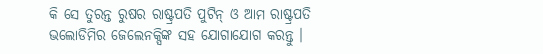କି ସେ ତୁରନ୍ତ ରୁଷର ରାଷ୍ଟ୍ରପତି ପୁଟିନ୍ ଓ ଆମ ରାଷ୍ଟ୍ରପତି ଭଲୋଡିମିର ଜେଲେନକ୍ସିଙ୍କ ସହ ଯୋଗାଯୋଗ କରନ୍ତୁ ।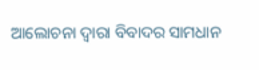ଆଲୋଚନା ଦ୍ୱାରା ବିବାଦର ସାମଧାନ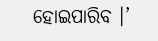ହୋଇପାରିବ ।’